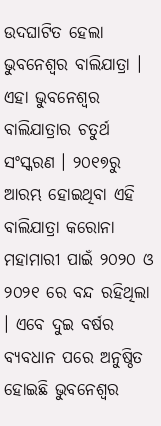ଉଦଘାଟିତ ହେଲା ଭୁବନେଶ୍ୱର ବାଲିଯାତ୍ରା । ଏହା ଭୁବନେଶ୍ୱର ବାଲିଯାତ୍ରାର ଚତୁର୍ଥ ସଂସ୍କରଣ । ୨୦୧୭ରୁ ଆରମ୍ଭ ହୋଇଥିବା ଏହି ବାଲିଯାତ୍ରା କରୋନା ମହାମାରୀ ପାଇଁ ୨୦୨୦ ଓ ୨୦୨୧ ରେ ବନ୍ଦ ରହିଥିଲା । ଏବେ ଦୁଇ ବର୍ଷର ବ୍ୟବଧାନ ପରେ ଅନୁଷ୍ଠିତ ହୋଇଛି ଭୁବନେଶ୍ୱର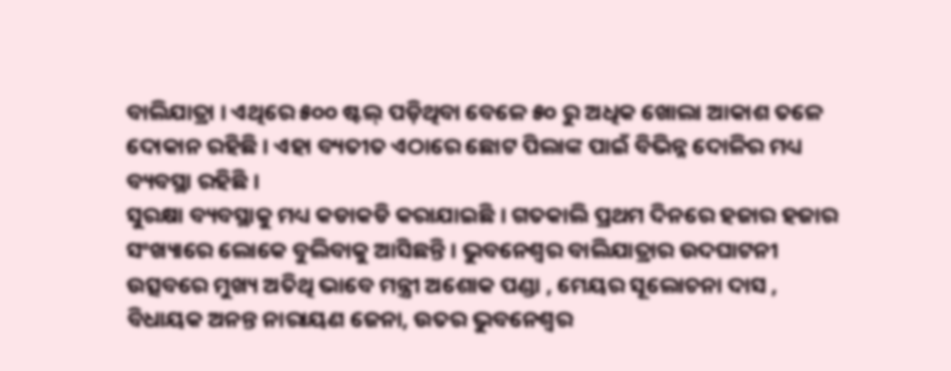ବାଲିଯାତ୍ରା । ଏଥିରେ ୫୦୦ ଷ୍ଟଲ୍ ପଡ଼ିଥିବା ବେଳେ ୫୦ ରୁ ଅଧିକ ଖୋଲା ଆକାଶ ତଳେ ଦୋକାନ ରହିଛି । ଏହା ବ୍ୟତୀତ ଏଠାରେ ଛୋଟ ପିଲାଙ୍କ ପାଇଁ ବିଭିନ୍ନ ଦୋଳିର ମଧ୍ୟ ବ୍ୟବସ୍ଥା ରହିଛି ।
ସୁରକ୍ଷା ବ୍ୟବସ୍ଥାକୁ ମଧ୍ୟ କଡାକଡି କରାଯାଇଛି । ଗତକାଲି ପ୍ରଥମ ଦିନରେ ହଜାର ହଜାର ସଂଖ୍ୟାରେ ଲୋକେ ବୁଲିବାକୁ ଆସିଛନ୍ତି । ଭୁବନେଶ୍ୱର ବାଲିଯାତ୍ରାର ଉଦଘାଟନୀ ଉତ୍ସବରେ ମୁଖ୍ୟ ଅତିଥି ଭାବେ ମନ୍ତ୍ରୀ ଅଶୋକ ପଣ୍ଡା , ମେୟର ସୂଲୋଚନା ଦାସ , ବିଧାୟକ ଅନନ୍ତ ନାରାୟଣ ଜେନା, ଉତର ଭୁବନେଶ୍ୱର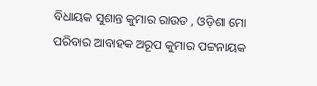ବିଧାୟକ ସୁଶାନ୍ତ କୁମାର ରାଉତ , ଓଡ଼ିଶା ମୋ ପରିବାର ଆବାହକ ଅରୂପ କୁମାର ପଟ୍ଟନାୟକ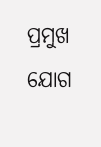ପ୍ରମୁଖ ଯୋଗ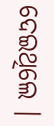ଦେଇଥିଲେ ।